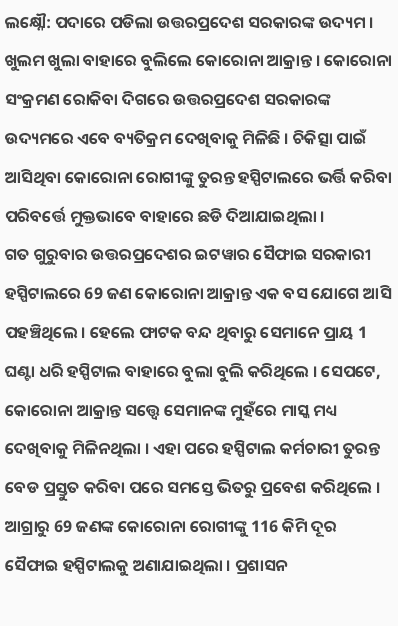ଲକ୍ଷ୍ନୌ: ପଦାରେ ପଡିଲା ଉତ୍ତରପ୍ରଦେଶ ସରକାରଙ୍କ ଉଦ୍ୟମ । ଖୁଲମ ଖୁଲା ବାହାରେ ବୁଲିଲେ କୋରୋନା ଆକ୍ରାନ୍ତ । କୋରୋନା ସଂକ୍ରମଣ ରୋକିବା ଦିଗରେ ଉତ୍ତରପ୍ରଦେଶ ସରକାରଙ୍କ ଉଦ୍ୟମରେ ଏବେ ବ୍ୟତିକ୍ରମ ଦେଖିବାକୁ ମିଳିଛି । ଚିକିତ୍ସା ପାଇଁ ଆସିଥିବା କୋରୋନା ରୋଗୀଙ୍କୁ ତୁରନ୍ତ ହସ୍ପିଟାଲରେ ଭର୍ତ୍ତି କରିବା ପରିବର୍ତ୍ତେ ମୁକ୍ତଭାବେ ବାହାରେ ଛଡି ଦିଆଯାଇଥିଲା ।
ଗତ ଗୁରୁବାର ଉତ୍ତରପ୍ରଦେଶର ଇଟୱାର ସୈଫାଇ ସରକାରୀ ହସ୍ପିଟାଲରେ 69 ଜଣ କୋରୋନା ଆକ୍ରାନ୍ତ ଏକ ବସ ଯୋଗେ ଆସି ପହଞ୍ଚିଥିଲେ । ହେଲେ ଫାଟକ ବନ୍ଦ ଥିବାରୁ ସେମାନେ ପ୍ରାୟ 1 ଘଣ୍ଟା ଧରି ହସ୍ପିଟାଲ ବାହାରେ ବୁଲା ବୁଲି କରିଥିଲେ । ସେପଟେ, କୋରୋନା ଆକ୍ରାନ୍ତ ସତ୍ତ୍ବେ ସେମାନଙ୍କ ମୁହଁରେ ମାସ୍କ ମଧ୍ୟ ଦେଖିବାକୁ ମିଳିନଥିଲା । ଏହା ପରେ ହସ୍ପିଟାଲ କର୍ମଚାରୀ ତୁରନ୍ତ ବେଡ ପ୍ରସ୍ତୁତ କରିବା ପରେ ସମସ୍ତେ ଭିତରୁ ପ୍ରବେଶ କରିଥିଲେ ।
ଆଗ୍ରାରୁ 69 ଜଣଙ୍କ କୋରୋନା ରୋଗୀଙ୍କୁ 116 କିମି ଦୂର ସୈଫାଇ ହସ୍ପିଟାଲକୁ ଅଣାଯାଇଥିଲା । ପ୍ରଶାସନ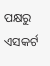ପକ୍ଷରୁ ଏସକର୍ଟ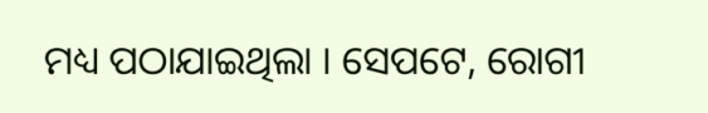ମଧ୍ୟ ପଠାଯାଇଥିଲା । ସେପଟେ, ରୋଗୀ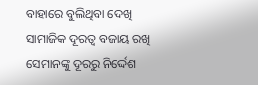ବାହାରେ ବୁଲିଥିବା ଦେଖି ସାମାଜିକ ଦୂରତ୍ବ ବଜାୟ ରଖି ସେମାନଙ୍କୁ ଦୂରରୁ ନିର୍ଦ୍ଦେଶ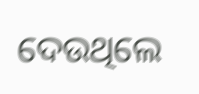ଦେଉଥିଲେ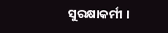ସୁରକ୍ଷାକର୍ମୀ ।